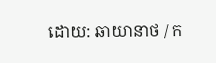ដោយ: ឆាយានាថ / ក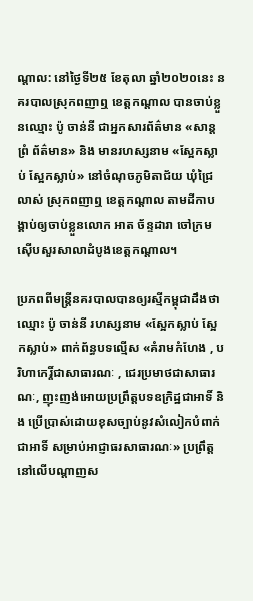ណ្តាល: នៅថ្ងៃទី២៥ ខែតុលា ឆ្នាំ២០២០នេះ នគរបាលស្រុកពញាឮ ខេត្តកណ្តាល បានចាប់ខ្លួនឈ្មោះ ប៉ូ ចាន់នី ជាអ្នកសារព័ត៌មាន «សាន្ត ព្រំ ព័ត៌មាន» និង មានរហស្សនាម «ស្អែកស្លាប់ ស្អែកស្លាប់» នៅចំណុចភូមិតាជ័យ ឃុំជ្រៃលាស់ ស្រុកពញាឮ ខេត្តកណ្តាល តាមដីកាបង្គាប់ឲ្យចាប់ខ្លួនលោក អាត ច័ន្ទដារា ចៅក្រមស៊ើបសួរសាលាដំបូងខេត្តកណ្តាល។

ប្រភពពីមន្ត្រីនគរបាលបានឲ្យរស្មីកម្ពុជាដឹងថា ឈ្មោះ ប៉ូ ចាន់នី រហស្សនាម «ស្អែកស្លាប់ ស្អែកស្លាប់» ពាក់ព័ន្ធបទល្មើស «គំរាមកំហែង , បរិហាកេរ្តិ៍ជាសាធារណៈ , ជេរប្រមាថជាសាធារណៈ, ញុះញង់អោយប្រព្រឹត្តបទឧក្រិដ្ឋជាអាទិ៍ និង ប្រើប្រាស់ដោយខុសច្បាប់នូវសំលៀកបំពាក់ជាអាទិ៍ សម្រាប់អាជ្ញាធរសាធារណៈ» ប្រព្រឹត្តនៅលើបណ្តាញស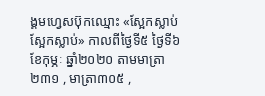ង្គមហ្វេសប៊ុកឈ្មោះ «ស្អែកស្លាប់ ស្អែកស្លាប់» កាលពីថ្ងៃទី៥ ថ្ងៃទី៦ ខែកុម្ភៈ ឆ្នាំ២០២០ តាមមាត្រា២៣១ , មាត្រា៣០៥ ,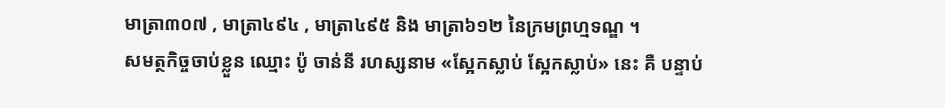មាត្រា៣០៧ , មាត្រា៤៩៤ , មាត្រា៤៩៥ និង មាត្រា៦១២ នៃក្រមព្រហ្មទណ្ឌ ។
សមត្ថកិច្ចចាប់ខ្លួន ឈ្មោះ ប៉ូ ចាន់នី រហស្សនាម «ស្អែកស្លាប់ ស្អែកស្លាប់» នេះ គឺ បន្ទាប់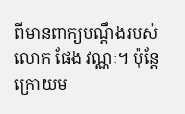ពីមានពាក្យបណ្តឹងរបស់លោក ផែង វណ្ណៈ។ ប៉ុន្តែ ក្រោយម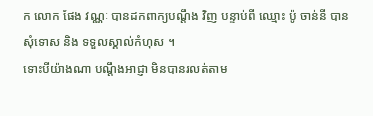ក លោក ផែង វណ្ណៈ បានដកពាក្យបណ្តឹង វិញ បន្ទាប់ពី ឈ្មោះ ប៉ូ ចាន់នី បានសុំទោស និង ទទួលស្គាល់កំហុស ។
ទោះបីយ៉ាងណា បណ្តឹងអាជ្ញា មិនបានរលត់តាម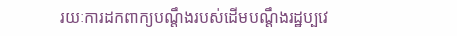រយៈការដកពាក្យបណ្តឹងរបស់ដើមបណ្តឹងរដ្ឋប្បវេ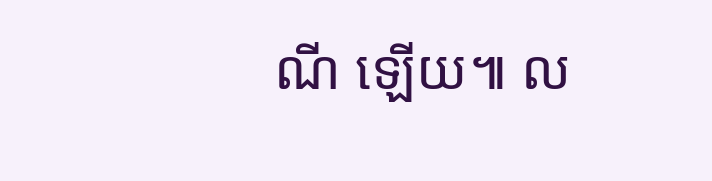ណី ឡើយ៕ ល